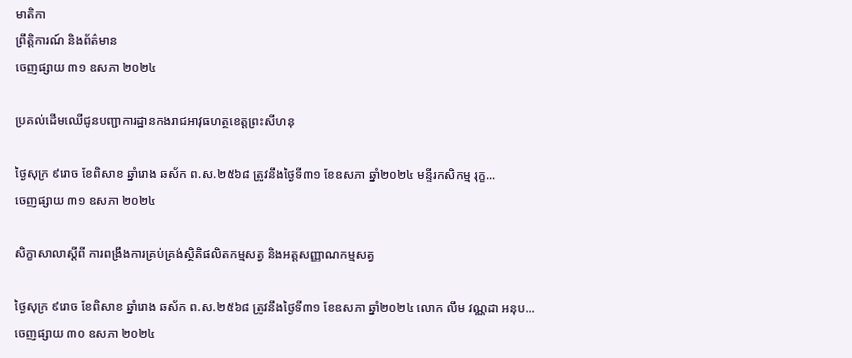មាតិកា
ព្រឹត្តិការណ៍ និងព័ត៌មាន
ចេញផ្សាយ ៣១ ឧសភា ២០២៤

ប្រគល់ដើមឈើជូនបញ្ជាការដ្ឋានកងរាជអាវុធហត្ថខេត្តព្រះសីហនុ

ថ្ងៃសុក្រ ៩រោច ខែពិសាខ ឆ្នាំរោង ឆស័ក ព.ស.២៥៦៨ ត្រូវនឹងថ្ងៃទី៣១ ខែឧសភា ឆ្នាំ២០២៤ មន្ទីរកសិកម្ម រុក្ខ...
ចេញផ្សាយ ៣១ ឧសភា ២០២៤

សិក្ខាសាលាស្តីពី ការពង្រឹងការគ្រប់គ្រង់ស្ថិតិផលិតកម្មសត្វ និងអត្តសញ្ញាណកម្មសត្វ

ថ្ងៃសុក្រ ៩រោច ខែពិសាខ ឆ្នាំរោង ឆស័ក ព.ស.២៥៦៨ ត្រូវនឹងថ្ងៃទី៣១ ខែឧសភា ឆ្នាំ២០២៤ លោក លឹម វណ្ណដា អនុប...
ចេញផ្សាយ ៣០ ឧសភា ២០២៤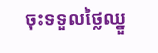ចុះទទួលថ្លៃឈ្នួ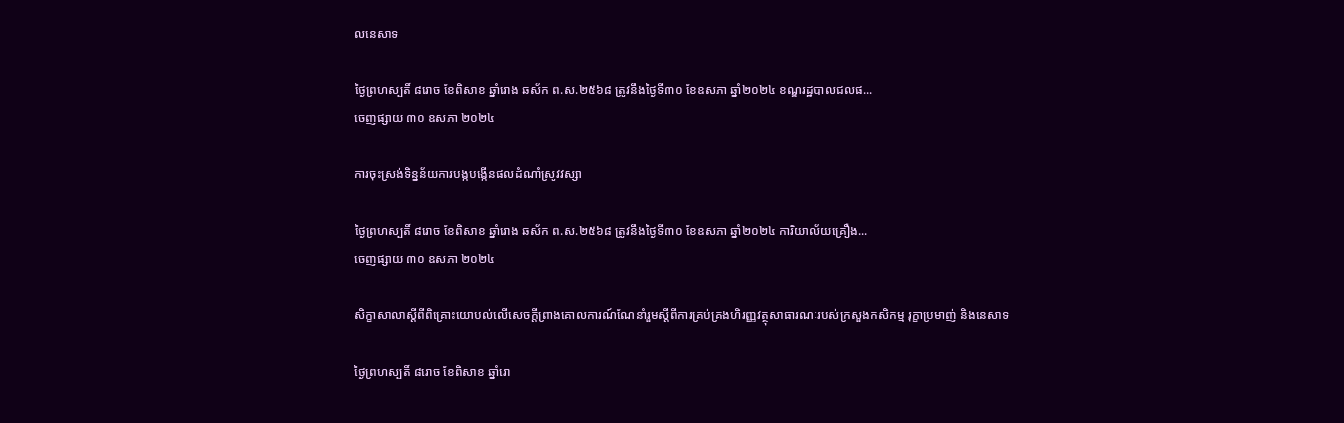លនេសាទ

ថ្ងៃព្រហស្បតិ៍ ៨រោច ខែពិសាខ ឆ្នាំរោង ឆស័ក ព.ស.២៥៦៨ ត្រូវនឹងថ្ងៃទី៣០ ខែឧសភា ឆ្នាំ២០២៤ ខណ្ឌរដ្ឋបាលជលផ...
ចេញផ្សាយ ៣០ ឧសភា ២០២៤

ការចុះស្រង់ទិន្នន័យការបង្កបង្កើនផលដំណាំស្រូវវស្សា

ថ្ងៃព្រហស្បតិ៍ ៨រោច ខែពិសាខ ឆ្នាំរោង ឆស័ក ព.ស.២៥៦៨ ត្រូវនឹងថ្ងៃទី៣០ ខែឧសភា ឆ្នាំ២០២៤ ការិយាល័យគ្រឿង...
ចេញផ្សាយ ៣០ ឧសភា ២០២៤

សិក្ខាសាលាស្ដីពីពិគ្រោះយោបល់លើសេចក្តីព្រាងគោលការណ៍ណែនាំរួមស្ដីពីការគ្រប់គ្រងហិរញ្ញវត្ថុសាធារណៈរបស់ក្រសួងកសិកម្ម រុក្ខាប្រមាញ់ និងនេសាទ

ថ្ងៃព្រហស្បតិ៍ ៨រោច ខែពិសាខ ឆ្នាំរោ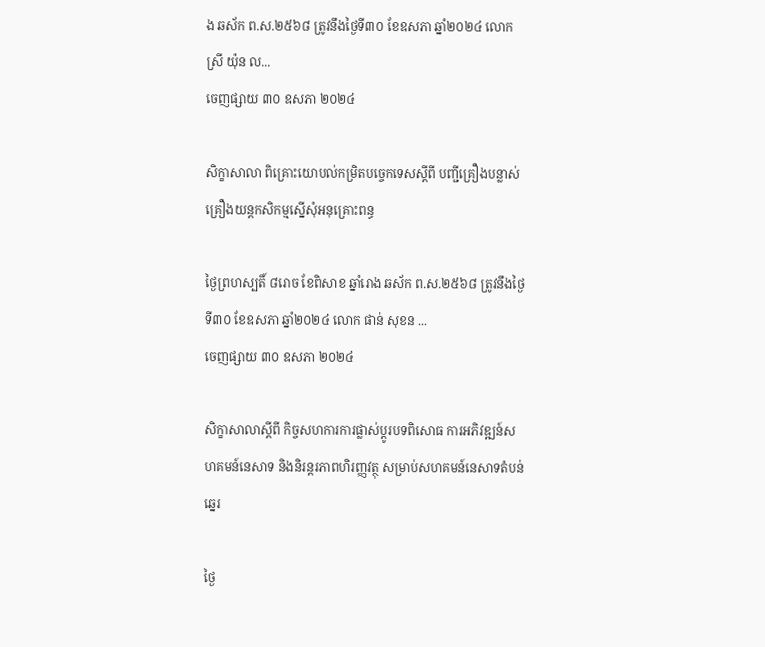ង ឆស័ក ព.ស.២៥៦៨ ត្រូវនឹងថ្ងៃទី៣០ ខែឧសភា ឆ្នាំ២០២៤ លោកស្រី យ៉ុន ល...
ចេញផ្សាយ ៣០ ឧសភា ២០២៤

សិក្ខាសាលា ពិគ្រោះយោបល់កម្រិតបច្ចេកទេសស្តីពី បញ្ជីគ្រឿងបន្លាស់គ្រឿងយន្តកសិកម្មស្នើសុំអនុគ្រោះពន្ធ

ថ្ងៃព្រហស្បតិ៍ ៨រោច ខែពិសាខ ឆ្នាំរោង ឆស័ក ព.ស.២៥៦៨ ត្រូវនឹងថ្ងៃទី៣០ ខែឧសភា ឆ្នាំ២០២៤ លោក ផាន់ សុខន ...
ចេញផ្សាយ ៣០ ឧសភា ២០២៤

សិក្ខាសាលាស្តីពី កិច្ចសហការការផ្លាស់ប្តូរបទពិសោធ ការអភិវឌ្ឍន៍សហគមន៍នេសាទ និងនិរន្តរភាពហិរញ្ញវត្ថុ សម្រាប់សហគមន៍នេសាទតំបន់ឆ្នេរ

ថ្ងៃ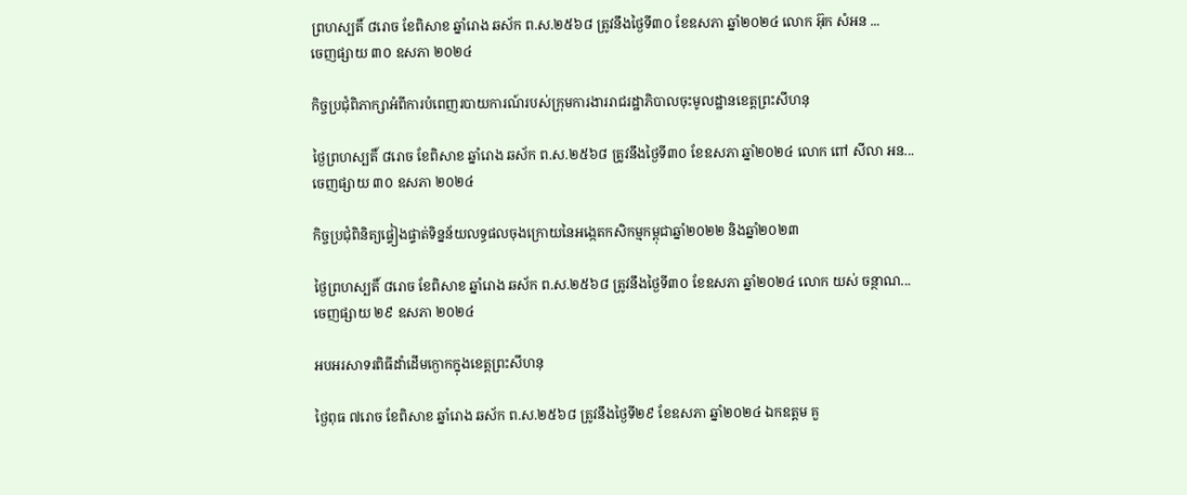ព្រហស្បតិ៍ ៨រោច ខែពិសាខ ឆ្នាំរោង ឆស័ក ព.ស.២៥៦៨ ត្រូវនឹងថ្ងៃទី៣០ ខែឧសភា ឆ្នាំ២០២៤ លោក អ៊ុក សំអន ...
ចេញផ្សាយ ៣០ ឧសភា ២០២៤

កិច្ចប្រជុំពិភាក្សាអំពីការបំពេញរបាយការណ៍របស់ក្រុមការងាររាជរដ្ឋាភិបាលចុះមូលដ្ឋានខេត្តព្រះសីហនុ

ថ្ងៃព្រហស្បតិ៍ ៨រោច ខែពិសាខ ឆ្នាំរោង ឆស័ក ព.ស.២៥៦៨ ត្រូវនឹងថ្ងៃទី៣០ ខែឧសភា ឆ្នាំ២០២៤ លោក ពៅ សីលា អន...
ចេញផ្សាយ ៣០ ឧសភា ២០២៤

កិច្ចប្រជុំពិនិត្យផ្ទៀងផ្ទាត់ទិន្នន័យលទ្ធផលចុងក្រោយនៃអង្កេតកសិកម្មកម្ពុជាឆ្នាំ២០២២ និងឆ្នាំ២០២៣

ថ្ងៃព្រហស្បតិ៍ ៨រោច ខែពិសាខ ឆ្នាំរោង ឆស័ក ព.ស.២៥៦៨ ត្រូវនឹងថ្ងៃទី៣០ ខែឧសភា ឆ្នាំ២០២៤ លោក យស់ ចន្ថាណ...
ចេញផ្សាយ ២៩ ឧសភា ២០២៤

អបអរសាទរពិធីដាំដើមក្ងោកក្នុងខេត្តព្រះសីហនុ

ថ្ងៃពុធ ៧រោច ខែពិសាខ ឆ្នាំរោង ឆស័ក ព.ស.២៥៦៨ ត្រូវនឹងថ្ងៃទី២៩ ខែឧសភា ឆ្នាំ២០២៤ ឯកឧត្តម គួ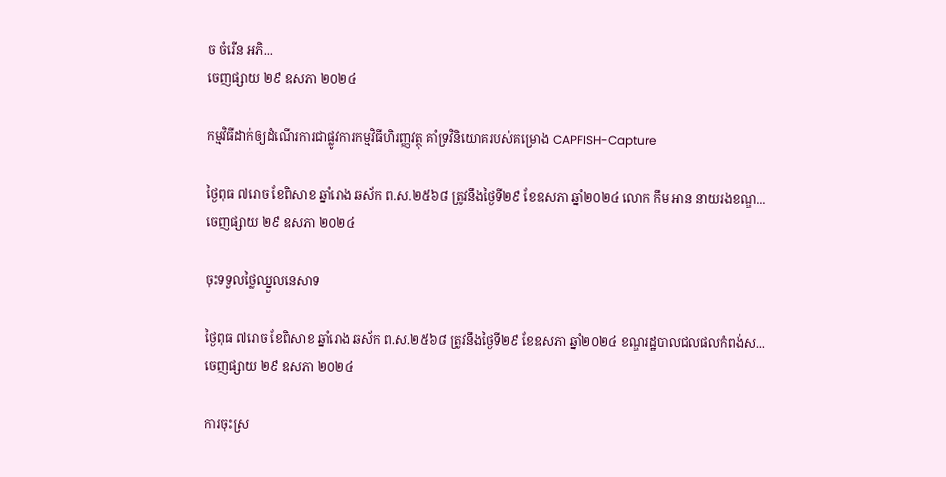ច ចំរើន អភិ...
ចេញផ្សាយ ២៩ ឧសភា ២០២៤

កម្មវិធីដាក់ឲ្យដំណើរការជាផ្លូវការកម្មវិធីហិរញ្ញវត្ថុ គាំទ្រវិនិយោគរបស់គម្រោង CAPFISH-Capture

ថ្ងៃពុធ ៧រោច ខែពិសាខ ឆ្នាំរោង ឆស័ក ព.ស.២៥៦៨ ត្រូវនឹងថ្ងៃទី២៩ ខែឧសភា ឆ្នាំ២០២៤ លោក កឹម អាន នាយរងខណ្ឌ...
ចេញផ្សាយ ២៩ ឧសភា ២០២៤

ចុះទទួលថ្លៃឈ្នួលនេសាទ

ថ្ងៃពុធ ៧រោច ខែពិសាខ ឆ្នាំរោង ឆស័ក ព.ស.២៥៦៨ ត្រូវនឹងថ្ងៃទី២៩ ខែឧសភា ឆ្នាំ២០២៤ ខណ្ឌរដ្ឋបាលជលផលកំពង់ស...
ចេញផ្សាយ ២៩ ឧសភា ២០២៤

ការចុះស្រ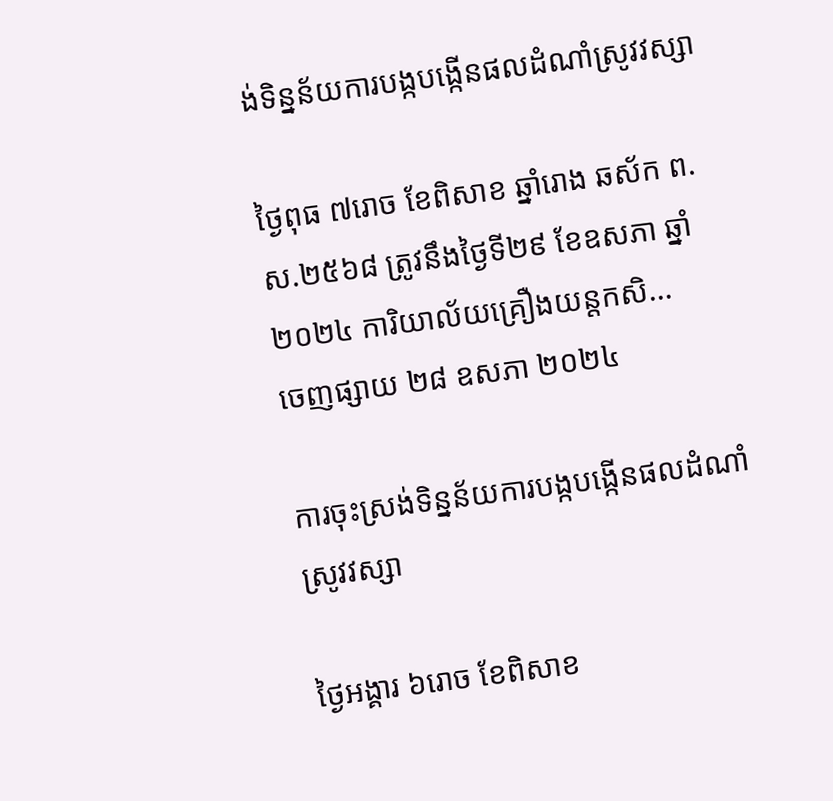ង់ទិន្នន័យការបង្កបង្កើនផលដំណាំស្រូវវស្សា

ថ្ងៃពុធ ៧រោច ខែពិសាខ ឆ្នាំរោង ឆស័ក ព.ស.២៥៦៨ ត្រូវនឹងថ្ងៃទី២៩ ខែឧសភា ឆ្នាំ២០២៤ ការិយាល័យគ្រឿងយន្តកសិ...
ចេញផ្សាយ ២៨ ឧសភា ២០២៤

ការចុះស្រង់ទិន្នន័យការបង្កបង្កើនផលដំណាំស្រូវវស្សា

ថ្ងៃអង្គារ ៦រោច ខែពិសាខ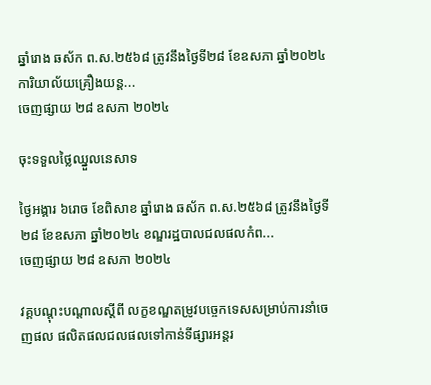ឆ្នាំរោង ឆស័ក ព.ស.២៥៦៨ ត្រូវនឹងថ្ងៃទី២៨ ខែឧសភា ឆ្នាំ២០២៤ ការិយាល័យគ្រឿងយន្ត...
ចេញផ្សាយ ២៨ ឧសភា ២០២៤

ចុះទទួលថ្លៃឈ្នួលនេសាទ

ថ្ងៃអង្គារ ៦រោច ខែពិសាខ ឆ្នាំរោង ឆស័ក ព.ស.២៥៦៨ ត្រូវនឹងថ្ងៃទី២៨ ខែឧសភា ឆ្នាំ២០២៤ ខណ្ឌរដ្ឋបាលជលផលកំព...
ចេញផ្សាយ ២៨ ឧសភា ២០២៤

វគ្គបណ្តុះបណ្តាលស្តីពី លក្ខខណ្ឌតម្រូវបច្ចេកទេសសម្រាប់ការនាំចេញផល ផលិតផលជលផលទៅកាន់ទីផ្សារអន្តរ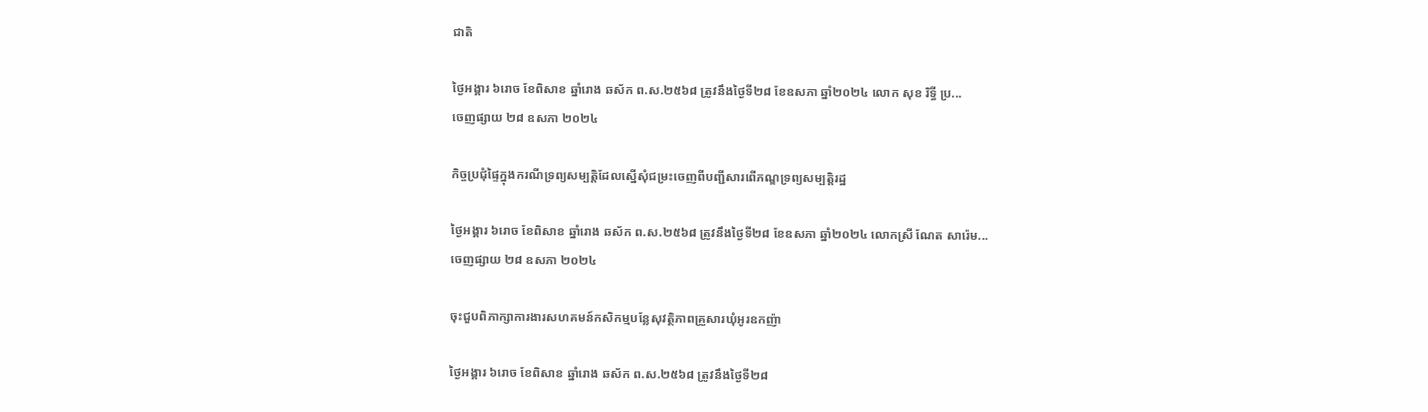ជាតិ

ថ្ងៃអង្គារ ៦រោច ខែពិសាខ ឆ្នាំរោង ឆស័ក ព.ស.២៥៦៨ ត្រូវនឹងថ្ងៃទី២៨ ខែឧសភា ឆ្នាំ២០២៤ លោក សុខ រិទ្ធី ប្រ...
ចេញផ្សាយ ២៨ ឧសភា ២០២៤

កិច្ចប្រជុំផ្ទៃក្នុងករណីទ្រព្យសម្បត្តិដែលស្នើសុំជម្រះចេញពីបញ្ជីសារពើភណ្ឌទ្រព្យសម្បត្តិរដ្ឋ

ថ្ងៃអង្គារ ៦រោច ខែពិសាខ ឆ្នាំរោង ឆស័ក ព.ស.២៥៦៨ ត្រូវនឹងថ្ងៃទី២៨ ខែឧសភា ឆ្នាំ២០២៤ លោកស្រី ណែត សារ៉េម...
ចេញផ្សាយ ២៨ ឧសភា ២០២៤

ចុះជួបពិភាក្សាការងារសហគមន៍កសិកម្មបន្លែសុវត្ថិភាពគ្រួសារឃុំអូរឧកញ៉ា

ថ្ងៃអង្គារ ៦រោច ខែពិសាខ ឆ្នាំរោង ឆស័ក ព.ស.២៥៦៨ ត្រូវនឹងថ្ងៃទី២៨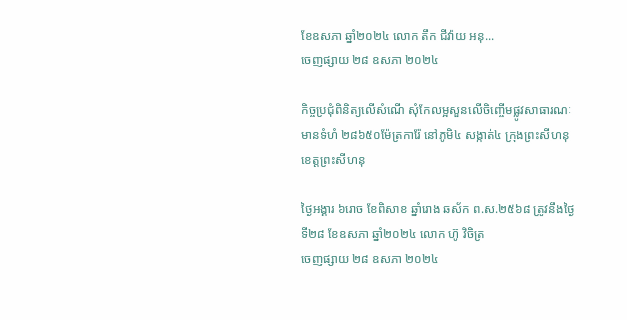ខែឧសភា ឆ្នាំ២០២៤ លោក តឹក ជីវ៉ាយ អនុ...
ចេញផ្សាយ ២៨ ឧសភា ២០២៤

កិច្ចប្រជុំពិនិត្យលើសំណើ សុំកែលម្អសួនលើចិញ្ចើមផ្លូវសាធារណៈមានទំហំ ២៨៦៥០ម៉ែត្រការ៉ែ នៅភូមិ៤ សង្កាត់៤ ក្រុងព្រះសីហនុ ខេត្តព្រះសីហនុ

ថ្ងៃអង្គារ ៦រោច ខែពិសាខ ឆ្នាំរោង ឆស័ក ព.ស.២៥៦៨ ត្រូវនឹងថ្ងៃទី២៨ ខែឧសភា ឆ្នាំ២០២៤ លោក ហ៊ូ វិចិត្រ
ចេញផ្សាយ ២៨ ឧសភា ២០២៤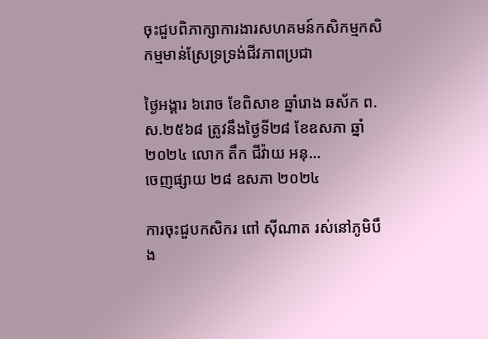ចុះជួបពិភាក្សាការងារសហគមន៍កសិកម្មកសិកម្មមាន់ស្រែទ្រទ្រង់ជីវភាពប្រជា

ថ្ងៃអង្គារ ៦រោច ខែពិសាខ ឆ្នាំរោង ឆស័ក ព.ស.២៥៦៨ ត្រូវនឹងថ្ងៃទី២៨ ខែឧសភា ឆ្នាំ២០២៤ លោក តឹក ជីវ៉ាយ អនុ...
ចេញផ្សាយ ២៨ ឧសភា ២០២៤

ការចុះជួបកសិករ ពៅ ស៊ីណាត រស់នៅភូមិបឹង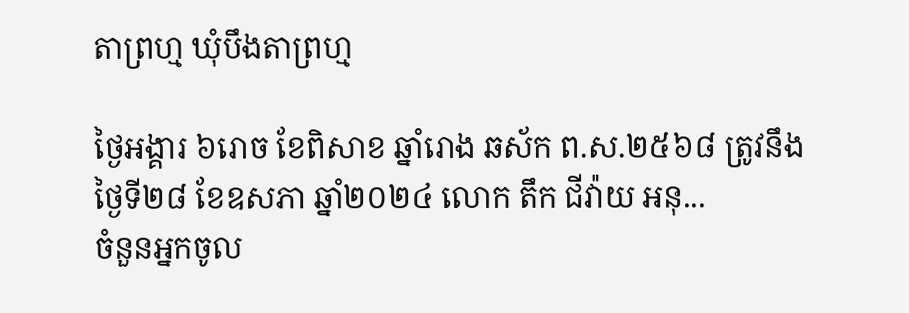តាព្រហ្ម ឃុំបឹងតាព្រហ្ម

ថ្ងៃអង្គារ ៦រោច ខែពិសាខ ឆ្នាំរោង ឆស័ក ព.ស.២៥៦៨ ត្រូវនឹងថ្ងៃទី២៨ ខែឧសភា ឆ្នាំ២០២៤ លោក តឹក ជីវ៉ាយ អនុ...
ចំនួនអ្នកចូល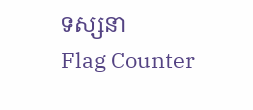ទស្សនា
Flag Counter